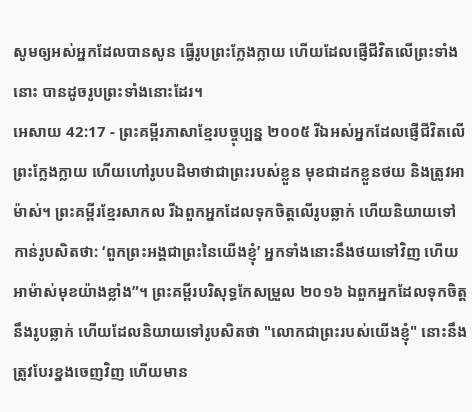សូមឲ្យអស់អ្នកដែលបានសូន ធ្វើរូបព្រះក្លែងក្លាយ ហើយដែលផ្ញើជីវិតលើព្រះទាំងនោះ បានដូចរូបព្រះទាំងនោះដែរ។
អេសាយ 42:17 - ព្រះគម្ពីរភាសាខ្មែរបច្ចុប្បន្ន ២០០៥ រីឯអស់អ្នកដែលផ្ញើជីវិតលើព្រះក្លែងក្លាយ ហើយហៅរូបបដិមាថាជាព្រះរបស់ខ្លួន មុខជាដកខ្លួនថយ និងត្រូវអាម៉ាស់។ ព្រះគម្ពីរខ្មែរសាកល រីឯពួកអ្នកដែលទុកចិត្តលើរូបឆ្លាក់ ហើយនិយាយទៅកាន់រូបសិតថា: ‘ពួកព្រះអង្គជាព្រះនៃយើងខ្ញុំ’ អ្នកទាំងនោះនឹងថយទៅវិញ ហើយអាម៉ាស់មុខយ៉ាងខ្លាំង”។ ព្រះគម្ពីរបរិសុទ្ធកែសម្រួល ២០១៦ ឯពួកអ្នកដែលទុកចិត្តនឹងរូបឆ្លាក់ ហើយដែលនិយាយទៅរូបសិតថា "លោកជាព្រះរបស់យើងខ្ញុំ" នោះនឹងត្រូវបែរខ្នងចេញវិញ ហើយមាន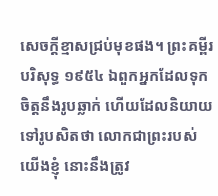សេចក្ដីខ្មាសជ្រប់មុខផង។ ព្រះគម្ពីរបរិសុទ្ធ ១៩៥៤ ឯពួកអ្នកដែលទុកចិត្តនឹងរូបឆ្លាក់ ហើយដែលនិយាយទៅរូបសិតថា លោកជាព្រះរបស់យើងខ្ញុំ នោះនឹងត្រូវ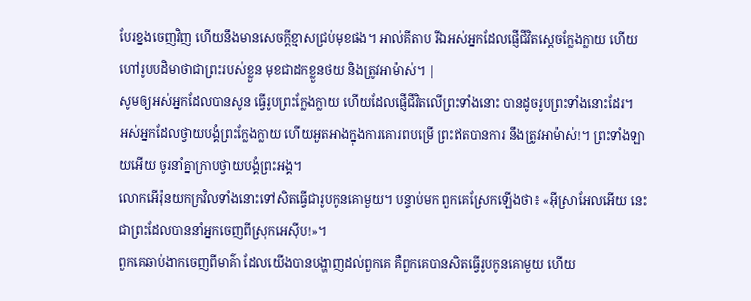បែរខ្នងចេញវិញ ហើយនឹងមានសេចក្ដីខ្មាសជ្រប់មុខផង។ អាល់គីតាប រីឯអស់អ្នកដែលផ្ញើជីវិតស្តេចក្លែងក្លាយ ហើយហៅរូបបដិមាថាជាព្រះរបស់ខ្លួន មុខជាដកខ្លួនថយ និងត្រូវអាម៉ាស់។ |
សូមឲ្យអស់អ្នកដែលបានសូន ធ្វើរូបព្រះក្លែងក្លាយ ហើយដែលផ្ញើជីវិតលើព្រះទាំងនោះ បានដូចរូបព្រះទាំងនោះដែរ។
អស់អ្នកដែលថ្វាយបង្គំព្រះក្លែងក្លាយ ហើយអួតអាងក្នុងការគោរពបម្រើ ព្រះឥតបានការ នឹងត្រូវអាម៉ាស់!។ ព្រះទាំងឡាយអើយ ចូរនាំគ្នាក្រាបថ្វាយបង្គំព្រះអង្គ។
លោកអើរ៉ុនយកក្រវិលទាំងនោះទៅសិតធ្វើជារូបកូនគោមួយ។ បន្ទាប់មក ពួកគេស្រែកឡើងថា៖ «អ៊ីស្រាអែលអើយ នេះជាព្រះដែលបាននាំអ្នកចេញពីស្រុកអេស៊ីប!»។
ពួកគេឆាប់ងាកចេញពីមាគ៌ា ដែលយើងបានបង្ហាញដល់ពួកគេ គឺពួកគេបានសិតធ្វើរូបកូនគោមួយ ហើយ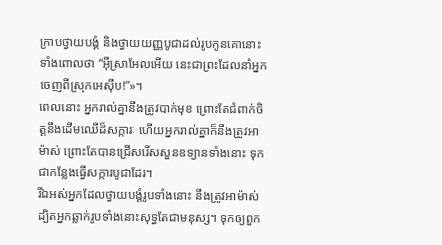ក្រាបថ្វាយបង្គំ និងថ្វាយយញ្ញបូជាដល់រូបកូនគោនោះ ទាំងពោលថា “អ៊ីស្រាអែលអើយ នេះជាព្រះដែលនាំអ្នកចេញពីស្រុកអេស៊ីប!”»។
ពេលនោះ អ្នករាល់គ្នានឹងត្រូវបាក់មុខ ព្រោះតែជំពាក់ចិត្តនឹងដើមឈើដ៏សក្ការៈ ហើយអ្នករាល់គ្នាក៏នឹងត្រូវអាម៉ាស់ ព្រោះតែបានជ្រើសរើសសួនឧទ្យានទាំងនោះ ទុកជាកន្លែងធ្វើសក្ការបូជាដែរ។
រីឯអស់អ្នកដែលថ្វាយបង្គំរូបទាំងនោះ នឹងត្រូវអាម៉ាស់ ដ្បិតអ្នកឆ្លាក់រូបទាំងនោះសុទ្ធតែជាមនុស្ស។ ទុកឲ្យពួក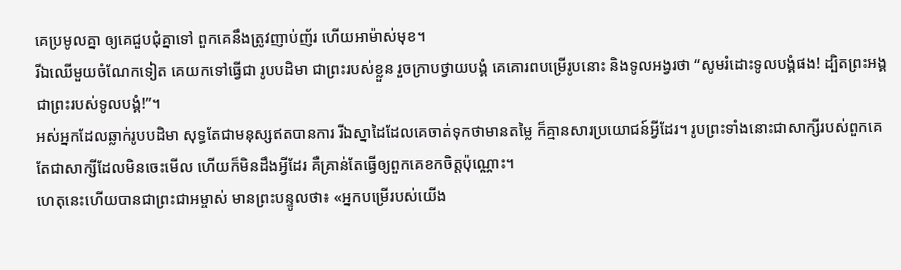គេប្រមូលគ្នា ឲ្យគេជួបជុំគ្នាទៅ ពួកគេនឹងត្រូវញាប់ញ័រ ហើយអាម៉ាស់មុខ។
រីឯឈើមួយចំណែកទៀត គេយកទៅធ្វើជា រូបបដិមា ជាព្រះរបស់ខ្លួន រួចក្រាបថ្វាយបង្គំ គេគោរពបម្រើរូបនោះ និងទូលអង្វរថា “សូមរំដោះទូលបង្គំផង! ដ្បិតព្រះអង្គជាព្រះរបស់ទូលបង្គំ!”។
អស់អ្នកដែលឆ្លាក់រូបបដិមា សុទ្ធតែជាមនុស្សឥតបានការ រីឯស្នាដៃដែលគេចាត់ទុកថាមានតម្លៃ ក៏គ្មានសារប្រយោជន៍អ្វីដែរ។ រូបព្រះទាំងនោះជាសាក្សីរបស់ពួកគេ តែជាសាក្សីដែលមិនចេះមើល ហើយក៏មិនដឹងអ្វីដែរ គឺគ្រាន់តែធ្វើឲ្យពួកគេខកចិត្តប៉ុណ្ណោះ។
ហេតុនេះហើយបានជាព្រះជាអម្ចាស់ មានព្រះបន្ទូលថា៖ «អ្នកបម្រើរបស់យើង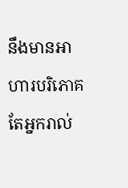នឹងមានអាហារបរិភោគ តែអ្នករាល់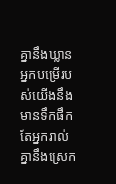គ្នានឹងឃ្លាន អ្នកបម្រើរបស់យើងនឹងមានទឹកផឹក តែអ្នករាល់គ្នានឹងស្រេក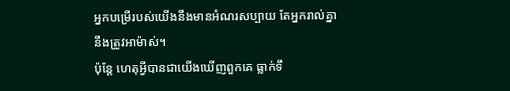អ្នកបម្រើរបស់យើងនឹងមានអំណរសប្បាយ តែអ្នករាល់គ្នានឹងត្រូវអាម៉ាស់។
ប៉ុន្តែ ហេតុអ្វីបានជាយើងឃើញពួកគេ ធ្លាក់ទឹ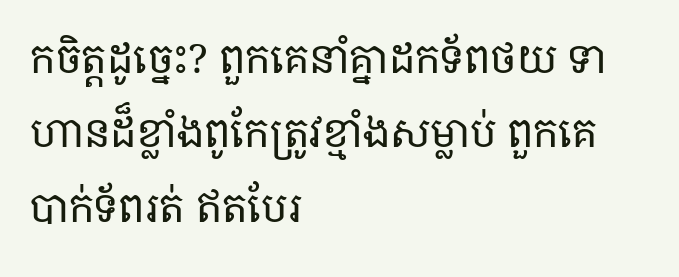កចិត្តដូច្នេះ? ពួកគេនាំគ្នាដកទ័ពថយ ទាហានដ៏ខ្លាំងពូកែត្រូវខ្មាំងសម្លាប់ ពួកគេបាក់ទ័ពរត់ ឥតបែរ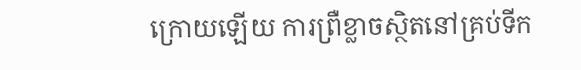ក្រោយឡើយ ការព្រឺខ្លាចស្ថិតនៅគ្រប់ទីក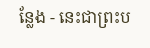ន្លែង - នេះជាព្រះប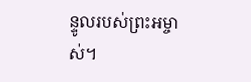ន្ទូលរបស់ព្រះអម្ចាស់។